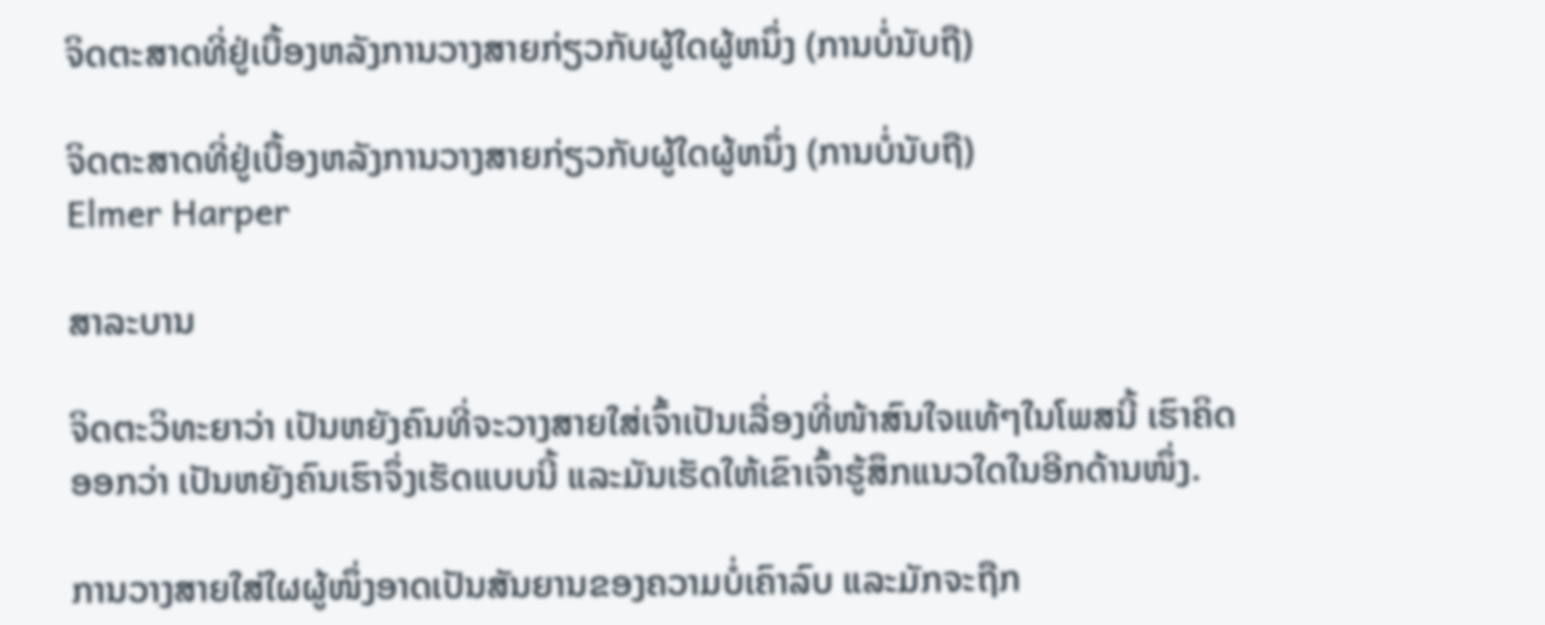ຈິດຕະສາດທີ່ຢູ່ເບື້ອງຫລັງການວາງສາຍກ່ຽວກັບຜູ້ໃດຜູ້ຫນຶ່ງ (ການບໍ່ນັບຖື)

ຈິດຕະສາດທີ່ຢູ່ເບື້ອງຫລັງການວາງສາຍກ່ຽວກັບຜູ້ໃດຜູ້ຫນຶ່ງ (ການບໍ່ນັບຖື)
Elmer Harper

ສາລະບານ

ຈິດຕະວິທະຍາວ່າ ເປັນຫຍັງຄົນທີ່ຈະວາງສາຍໃສ່ເຈົ້າເປັນເລື່ອງທີ່ໜ້າສົນໃຈແທ້ໆໃນໂພສນີ້ ເຮົາຄິດອອກວ່າ ເປັນຫຍັງຄົນເຮົາຈຶ່ງເຮັດແບບນີ້ ແລະມັນເຮັດໃຫ້ເຂົາເຈົ້າຮູ້ສຶກແນວໃດໃນອີກດ້ານໜຶ່ງ.

ການວາງສາຍໃສ່ໃຜຜູ້ໜຶ່ງອາດເປັນສັນຍານຂອງຄວາມບໍ່ເຄົາລົບ ແລະມັກຈະຖືກ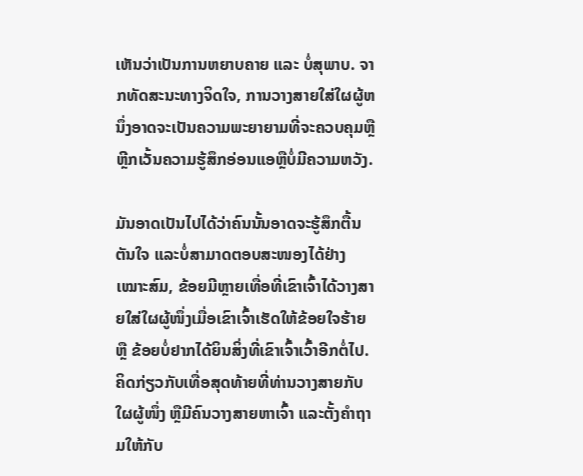ເຫັນວ່າເປັນການຫຍາບຄາຍ ແລະ ບໍ່ສຸພາບ. ຈາກທັດສະນະທາງຈິດໃຈ, ການວາງສາຍໃສ່ໃຜຜູ້ຫນຶ່ງອາດຈະເປັນຄວາມພະຍາຍາມທີ່ຈະຄວບຄຸມຫຼືຫຼີກເວັ້ນຄວາມຮູ້ສຶກອ່ອນແອຫຼືບໍ່ມີຄວາມຫວັງ.

ມັນອາດເປັນໄປໄດ້ວ່າຄົນນັ້ນອາດຈະຮູ້ສຶກຕື້ນຕັນໃຈ ແລະບໍ່ສາມາດຕອບສະໜອງໄດ້ຢ່າງເໝາະສົມ, ຂ້ອຍມີຫຼາຍເທື່ອທີ່ເຂົາເຈົ້າໄດ້ວາງສາຍໃສ່ໃຜຜູ້ໜຶ່ງເມື່ອເຂົາເຈົ້າເຮັດໃຫ້ຂ້ອຍໃຈຮ້າຍ ຫຼື ຂ້ອຍບໍ່ຢາກໄດ້ຍິນສິ່ງທີ່ເຂົາເຈົ້າເວົ້າອີກຕໍ່ໄປ. ຄິດກ່ຽວກັບເທື່ອສຸດທ້າຍທີ່ທ່ານວາງສາຍກັບໃຜຜູ້ໜຶ່ງ ຫຼືມີຄົນວາງສາຍຫາເຈົ້າ ແລະຕັ້ງຄຳຖາມໃຫ້ກັບ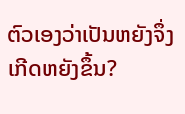ຕົວເອງວ່າເປັນຫຍັງຈຶ່ງເກີດຫຍັງຂຶ້ນ?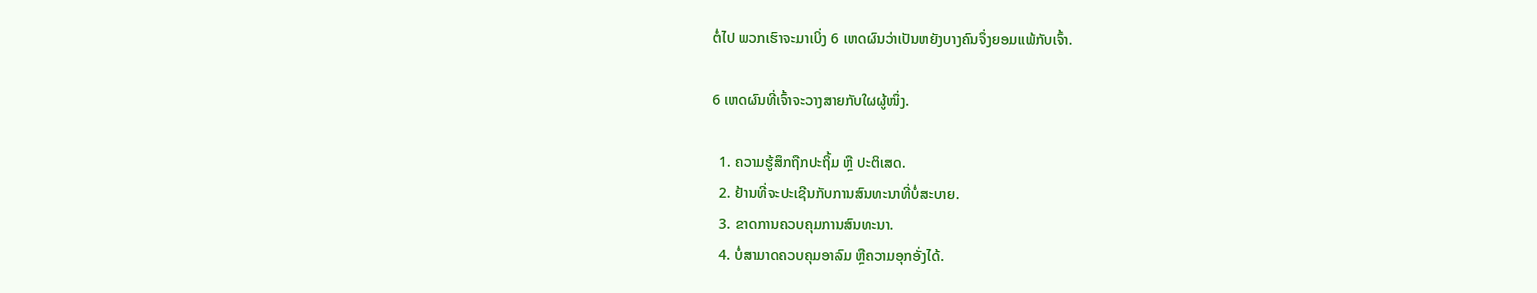ຕໍ່ໄປ ພວກເຮົາຈະມາເບິ່ງ 6 ເຫດຜົນວ່າເປັນຫຍັງບາງຄົນຈຶ່ງຍອມແພ້ກັບເຈົ້າ.

6 ເຫດຜົນທີ່ເຈົ້າຈະວາງສາຍກັບໃຜຜູ້ໜຶ່ງ.

  1. ຄວາມຮູ້ສຶກຖືກປະຖິ້ມ ຫຼື ປະຕິເສດ.
  2. ຢ້ານທີ່ຈະປະເຊີນກັບການສົນທະນາທີ່ບໍ່ສະບາຍ.
  3. ຂາດການຄວບຄຸມການສົນທະນາ.
  4. ບໍ່ສາມາດຄວບຄຸມອາລົມ ຫຼືຄວາມອຸກອັ່ງໄດ້.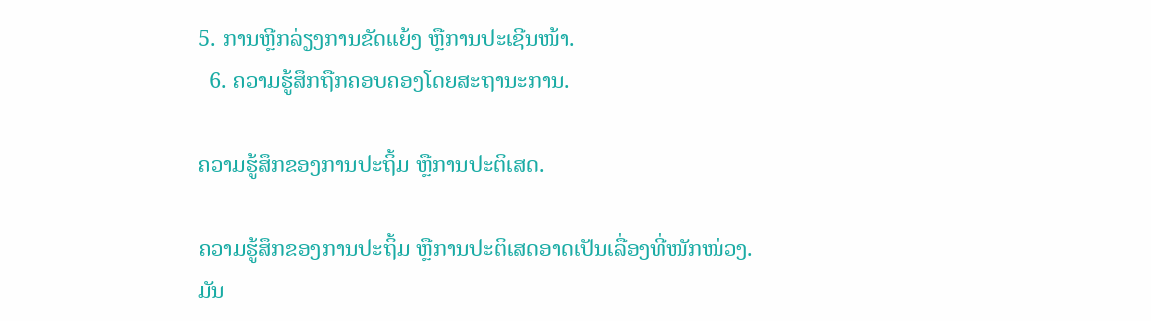5. ການຫຼີກລ່ຽງການຂັດແຍ້ງ ຫຼືການປະເຊີນໜ້າ.
  6. ຄວາມຮູ້ສຶກຖືກຄອບຄອງໂດຍສະຖານະການ.

ຄວາມຮູ້ສຶກຂອງການປະຖິ້ມ ຫຼືການປະຕິເສດ.

ຄວາມຮູ້ສຶກຂອງການປະຖິ້ມ ຫຼືການປະຕິເສດອາດເປັນເລື່ອງທີ່ໜັກໜ່ວງ. ມັນ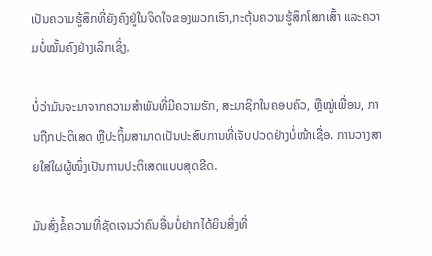ເປັນຄວາມຮູ້ສຶກທີ່ຍັງຄົງຢູ່ໃນຈິດໃຈຂອງພວກເຮົາ,ກະຕຸ້ນຄວາມຮູ້ສຶກໂສກເສົ້າ ແລະຄວາມບໍ່ໝັ້ນຄົງຢ່າງເລິກເຊິ່ງ.

ບໍ່ວ່າມັນຈະມາຈາກຄວາມສຳພັນທີ່ມີຄວາມຮັກ, ສະມາຊິກໃນຄອບຄົວ, ຫຼືໝູ່ເພື່ອນ, ການຖືກປະຕິເສດ ຫຼືປະຖິ້ມສາມາດເປັນປະສົບການທີ່ເຈັບປວດຢ່າງບໍ່ໜ້າເຊື່ອ. ການວາງສາຍໃສ່ໃຜຜູ້ໜຶ່ງເປັນການປະຕິເສດແບບສຸດຂີດ.

ມັນສົ່ງຂໍ້ຄວາມທີ່ຊັດເຈນວ່າຄົນອື່ນບໍ່ຢາກໄດ້ຍິນສິ່ງທີ່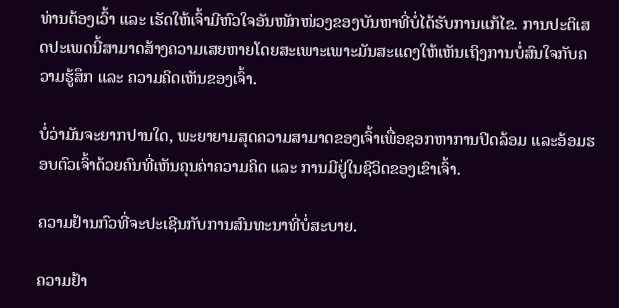ທ່ານຕ້ອງເວົ້າ ແລະ ເຮັດໃຫ້ເຈົ້າມີຫົວໃຈອັນໜັກໜ່ວງຂອງບັນຫາທີ່ບໍ່ໄດ້ຮັບການແກ້ໄຂ. ການປະຕິເສດປະເພດນີ້ສາມາດສ້າງຄວາມເສຍຫາຍໂດຍສະເພາະເພາະມັນສະແດງໃຫ້ເຫັນເຖິງການບໍ່ສົນໃຈກັບຄວາມຮູ້ສຶກ ແລະ ຄວາມຄິດເຫັນຂອງເຈົ້າ.

ບໍ່ວ່າມັນຈະຍາກປານໃດ, ພະຍາຍາມສຸດຄວາມສາມາດຂອງເຈົ້າເພື່ອຊອກຫາການປິດລ້ອມ ແລະອ້ອມຮອບຕົວເຈົ້າດ້ວຍຄົນທີ່ເຫັນຄຸນຄ່າຄວາມຄິດ ແລະ ການມີຢູ່ໃນຊີວິດຂອງເຂົາເຈົ້າ.

ຄວາມຢ້ານກົວທີ່ຈະປະເຊີນກັບການສົນທະນາທີ່ບໍ່ສະບາຍ.

ຄວາມຢ້າ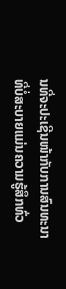ນທີ່ຈະປະເຊີນໜ້າກັບການສົນທະນາທີ່ບໍ່ສະບາຍແມ່ນຄວາມຮູ້ສຶກທົ່ວ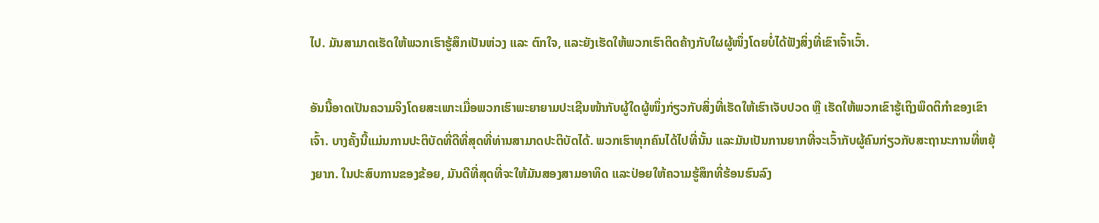ໄປ. ມັນສາມາດເຮັດໃຫ້ພວກເຮົາຮູ້ສຶກເປັນຫ່ວງ ແລະ ຕົກໃຈ, ແລະຍັງເຮັດໃຫ້ພວກເຮົາຕິດຄ້າງກັບໃຜຜູ້ໜຶ່ງໂດຍບໍ່ໄດ້ຟັງສິ່ງທີ່ເຂົາເຈົ້າເວົ້າ.

ອັນນີ້ອາດເປັນຄວາມຈິງໂດຍສະເພາະເມື່ອພວກເຮົາພະຍາຍາມປະເຊີນໜ້າກັບຜູ້ໃດຜູ້ໜຶ່ງກ່ຽວກັບສິ່ງທີ່ເຮັດໃຫ້ເຮົາເຈັບປວດ ຫຼື ເຮັດໃຫ້ພວກເຂົາຮູ້ເຖິງພຶດຕິກຳຂອງເຂົາເຈົ້າ. ບາງຄັ້ງນີ້ແມ່ນການປະຕິບັດທີ່ດີທີ່ສຸດທີ່ທ່ານສາມາດປະຕິບັດໄດ້. ພວກເຮົາທຸກຄົນໄດ້ໄປທີ່ນັ້ນ ແລະມັນເປັນການຍາກທີ່ຈະເວົ້າກັບຜູ້ຄົນກ່ຽວກັບສະຖານະການທີ່ຫຍຸ້ງຍາກ. ໃນປະສົບການຂອງຂ້ອຍ, ມັນດີທີ່ສຸດທີ່ຈະໃຫ້ມັນສອງສາມອາທິດ ແລະປ່ອຍໃຫ້ຄວາມຮູ້ສຶກທີ່ຮ້ອນຮົນລົງ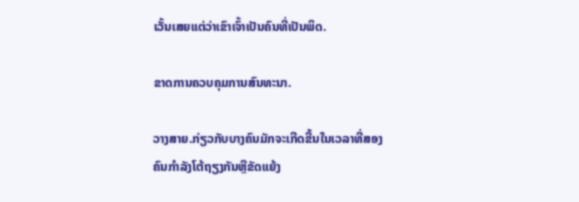ເວັ້ນເສຍແຕ່ວ່າເຂົາເຈົ້າເປັນຄົນທີ່ເປັນພິດ.

ຂາດການຄວບຄຸມການສົນທະນາ.

ວາງສາຍ.ກ່ຽວກັບບາງຄົນມັກຈະເກີດຂື້ນໃນເວລາທີ່ສອງຄົນກໍາລັງໂຕ້ຖຽງກັນຫຼືຂັດແຍ້ງ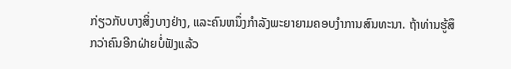ກ່ຽວກັບບາງສິ່ງບາງຢ່າງ, ແລະຄົນຫນຶ່ງກໍາລັງພະຍາຍາມຄອບງໍາການສົນທະນາ. ຖ້າທ່ານຮູ້ສຶກວ່າຄົນອີກຝ່າຍບໍ່ຟັງແລ້ວ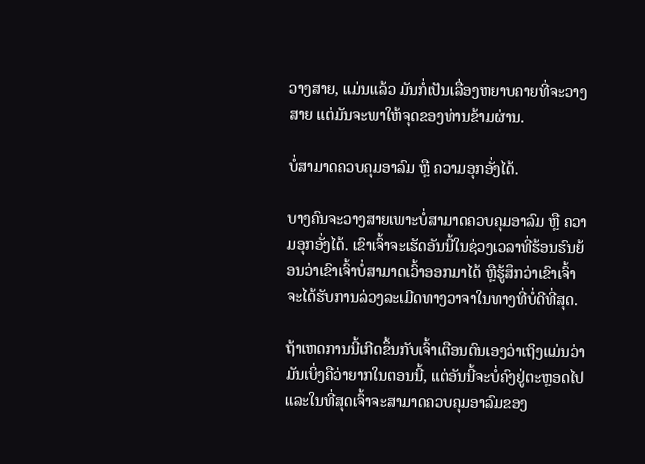ວາງສາຍ, ແມ່ນແລ້ວ ມັນກໍ່ເປັນເລື່ອງຫຍາບຄາຍທີ່ຈະວາງສາຍ ແຕ່ມັນຈະພາໃຫ້ຈຸດຂອງທ່ານຂ້າມຜ່ານ.

ບໍ່ສາມາດຄວບຄຸມອາລົມ ຫຼື ຄວາມອຸກອັ່ງໄດ້.

ບາງຄົນຈະວາງສາຍເພາະບໍ່ສາມາດຄວບຄຸມອາລົມ ຫຼື ຄວາມອຸກອັ່ງໄດ້. ເຂົາເຈົ້າຈະເຮັດອັນນີ້ໃນຊ່ວງເວລາທີ່ຮ້ອນຮົນຍ້ອນວ່າເຂົາເຈົ້າບໍ່ສາມາດເວົ້າອອກມາໄດ້ ຫຼືຮູ້ສຶກວ່າເຂົາເຈົ້າຈະໄດ້ຮັບການລ່ວງລະເມີດທາງວາຈາໃນທາງທີ່ບໍ່ດີທີ່ສຸດ.

ຖ້າເຫດການນີ້ເກີດຂຶ້ນກັບເຈົ້າເຕືອນຕົນເອງວ່າເຖິງແມ່ນວ່າມັນເບິ່ງຄືວ່າຍາກໃນຕອນນີ້, ແຕ່ອັນນີ້ຈະບໍ່ຄົງຢູ່ຕະຫຼອດໄປ ແລະໃນທີ່ສຸດເຈົ້າຈະສາມາດຄວບຄຸມອາລົມຂອງ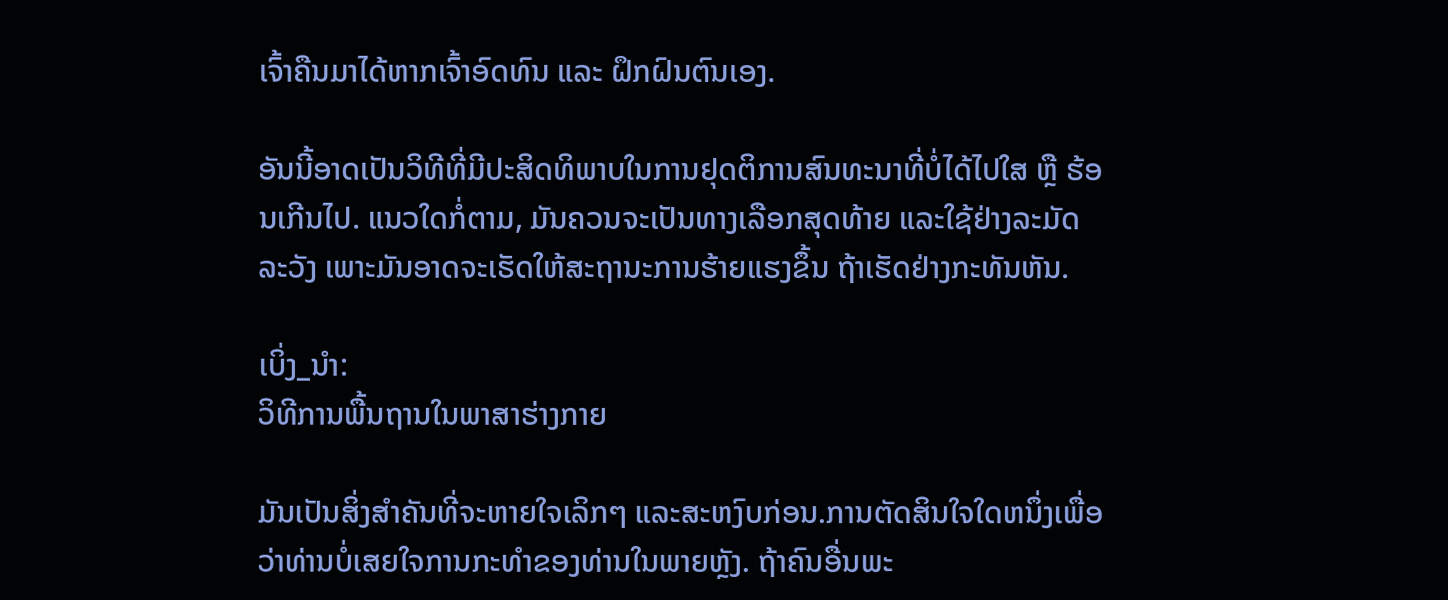ເຈົ້າຄືນມາໄດ້ຫາກເຈົ້າອົດທົນ ແລະ ຝຶກຝົນຕົນເອງ.

ອັນນີ້ອາດເປັນວິທີທີ່ມີປະສິດທິພາບໃນການຢຸດຕິການສົນທະນາທີ່ບໍ່ໄດ້ໄປໃສ ຫຼື ຮ້ອນເກີນໄປ. ແນວໃດກໍ່ຕາມ, ມັນຄວນຈະເປັນທາງເລືອກສຸດທ້າຍ ແລະໃຊ້ຢ່າງລະມັດລະວັງ ເພາະມັນອາດຈະເຮັດໃຫ້ສະຖານະການຮ້າຍແຮງຂຶ້ນ ຖ້າເຮັດຢ່າງກະທັນຫັນ.

ເບິ່ງ_ນຳ:
ວິທີການພື້ນຖານໃນພາສາຮ່າງກາຍ

ມັນເປັນສິ່ງສໍາຄັນທີ່ຈະຫາຍໃຈເລິກໆ ແລະສະຫງົບກ່ອນ.ການຕັດສິນໃຈໃດຫນຶ່ງເພື່ອວ່າທ່ານບໍ່ເສຍໃຈການກະທໍາຂອງທ່ານໃນພາຍຫຼັງ. ຖ້າຄົນອື່ນພະ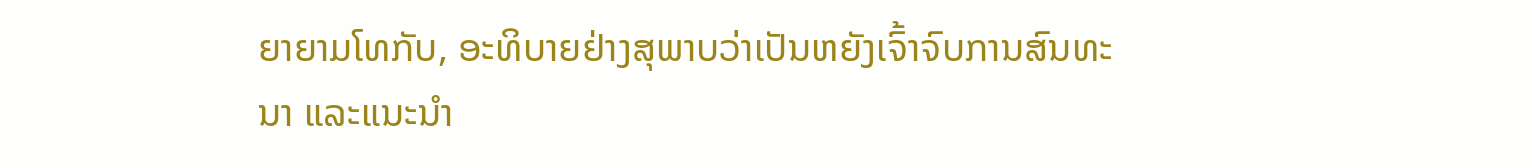ຍາຍາມໂທກັບ, ອະທິບາຍຢ່າງສຸພາບວ່າເປັນຫຍັງເຈົ້າຈົບການສົນທະນາ ແລະແນະນຳ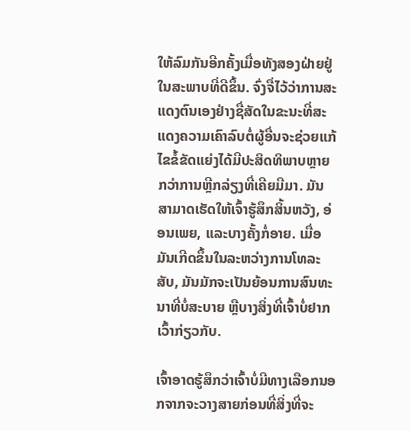ໃຫ້ລົມກັນອີກຄັ້ງເມື່ອທັງສອງຝ່າຍຢູ່ໃນສະພາບທີ່ດີຂຶ້ນ. ຈົ່ງຈື່ໄວ້ວ່າການສະແດງຕົນເອງຢ່າງຊື່ສັດໃນຂະນະທີ່ສະແດງຄວາມເຄົາລົບຕໍ່ຜູ້ອື່ນຈະຊ່ວຍແກ້ໄຂຂໍ້ຂັດແຍ່ງໄດ້ມີປະສິດທິພາບຫຼາຍກວ່າການຫຼີກລ່ຽງທີ່ເຄີຍມີມາ. ມັນສາມາດເຮັດໃຫ້ເຈົ້າຮູ້ສຶກສິ້ນຫວັງ, ອ່ອນເພຍ, ແລະບາງຄັ້ງກໍ່ອາຍ. ເມື່ອມັນເກີດຂຶ້ນໃນລະຫວ່າງການໂທລະສັບ, ມັນມັກຈະເປັນຍ້ອນການສົນທະນາທີ່ບໍ່ສະບາຍ ຫຼືບາງສິ່ງທີ່ເຈົ້າບໍ່ຢາກເວົ້າກ່ຽວກັບ.

ເຈົ້າອາດຮູ້ສຶກວ່າເຈົ້າບໍ່ມີທາງເລືອກນອກຈາກຈະວາງສາຍກ່ອນທີ່ສິ່ງທີ່ຈະ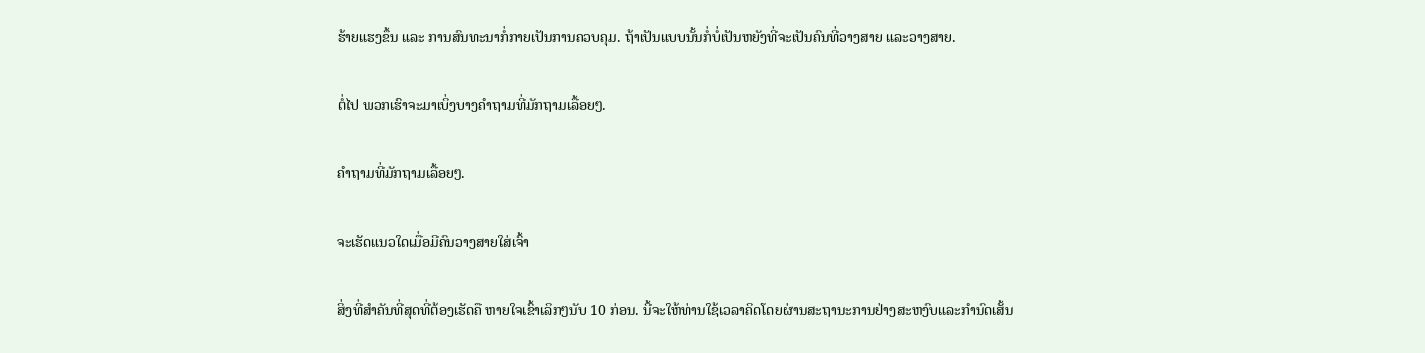ຮ້າຍແຮງຂຶ້ນ ແລະ ການສົນທະນາກໍ່ກາຍເປັນການຄວບຄຸມ. ຖ້າເປັນແບບນັ້ນກໍ່ບໍ່ເປັນຫຍັງທີ່ຈະເປັນຄົນທີ່ວາງສາຍ ແລະວາງສາຍ.

ຕໍ່ໄປ ພວກເຮົາຈະມາເບິ່ງບາງຄຳຖາມທີ່ມັກຖາມເລື້ອຍໆ.

ຄຳຖາມທີ່ມັກຖາມເລື້ອຍໆ.

ຈະເຮັດແນວໃດເມື່ອມີຄົນວາງສາຍໃສ່ເຈົ້າ

ສິ່ງທີ່ສຳຄັນທີ່ສຸດທີ່ຕ້ອງເຮັດຄື ຫາຍໃຈເຂົ້າເລິກໆນັບ 10 ກ່ອນ. ນີ້ຈະໃຫ້ທ່ານໃຊ້ເວລາຄິດໂດຍຜ່ານສະຖານະການຢ່າງສະຫງົບແລະກໍານົດເສັ້ນ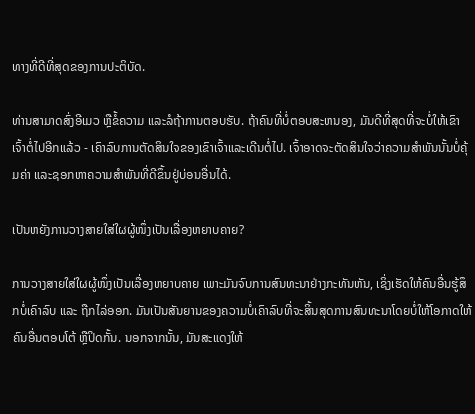ທາງທີ່ດີທີ່ສຸດຂອງການປະຕິບັດ.

ທ່ານສາມາດສົ່ງອີເມວ ຫຼືຂໍ້ຄວາມ ແລະລໍຖ້າການຕອບຮັບ. ຖ້າຄົນທີ່ບໍ່ຕອບສະຫນອງ, ມັນດີທີ່ສຸດທີ່ຈະບໍ່ໃຫ້ເຂົາເຈົ້າຕໍ່ໄປອີກແລ້ວ - ເຄົາລົບການຕັດສິນໃຈຂອງເຂົາເຈົ້າແລະເດີນຕໍ່ໄປ. ເຈົ້າອາດຈະຕັດສິນໃຈວ່າຄວາມສຳພັນນັ້ນບໍ່ຄຸ້ມຄ່າ ແລະຊອກຫາຄວາມສຳພັນທີ່ດີຂຶ້ນຢູ່ບ່ອນອື່ນໄດ້.

ເປັນຫຍັງການວາງສາຍໃສ່ໃຜຜູ້ໜຶ່ງເປັນເລື່ອງຫຍາບຄາຍ?

ການວາງສາຍໃສ່ໃຜຜູ້ໜຶ່ງເປັນເລື່ອງຫຍາບຄາຍ ເພາະມັນຈົບການສົນທະນາຢ່າງກະທັນຫັນ, ເຊິ່ງເຮັດໃຫ້ຄົນອື່ນຮູ້ສຶກບໍ່ເຄົາລົບ ແລະ ຖືກໄລ່ອອກ. ມັນເປັນສັນຍານຂອງຄວາມບໍ່ເຄົາລົບທີ່ຈະສິ້ນສຸດການສົນທະນາໂດຍບໍ່ໃຫ້ໂອກາດໃຫ້ຄົນອື່ນຕອບໂຕ້ ຫຼືປິດກັ້ນ. ນອກຈາກນັ້ນ, ມັນສະແດງໃຫ້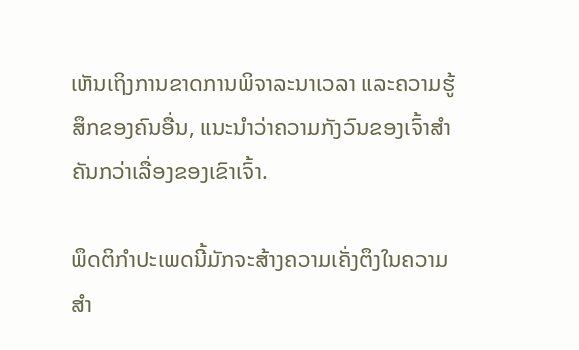ເຫັນເຖິງການຂາດການພິຈາລະນາເວລາ ແລະຄວາມຮູ້ສຶກຂອງຄົນອື່ນ, ແນະນໍາວ່າຄວາມກັງວົນຂອງເຈົ້າສຳຄັນກວ່າເລື່ອງຂອງເຂົາເຈົ້າ.

ພຶດຕິກຳປະເພດນີ້ມັກຈະສ້າງຄວາມເຄັ່ງຕຶງໃນຄວາມສຳ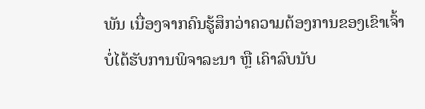ພັນ ເນື່ອງຈາກຄົນຮູ້ສຶກວ່າຄວາມຕ້ອງການຂອງເຂົາເຈົ້າບໍ່ໄດ້ຮັບການພິຈາລະນາ ຫຼື ເຄົາລົບນັບ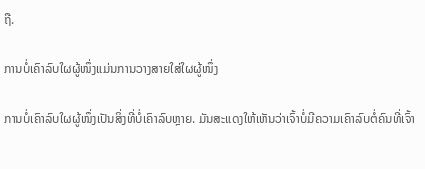ຖື.

ການບໍ່ເຄົາລົບໃຜຜູ້ໜຶ່ງແມ່ນການວາງສາຍໃສ່ໃຜຜູ້ໜຶ່ງ

ການບໍ່ເຄົາລົບໃຜຜູ້ໜຶ່ງເປັນສິ່ງທີ່ບໍ່ເຄົາລົບຫຼາຍ. ມັນສະແດງໃຫ້ເຫັນວ່າເຈົ້າບໍ່ມີຄວາມເຄົາລົບຕໍ່ຄົນທີ່ເຈົ້າ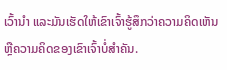ເວົ້ານຳ ແລະມັນເຮັດໃຫ້ເຂົາເຈົ້າຮູ້ສຶກວ່າຄວາມຄິດເຫັນ ຫຼືຄວາມຄິດຂອງເຂົາເຈົ້າບໍ່ສຳຄັນ.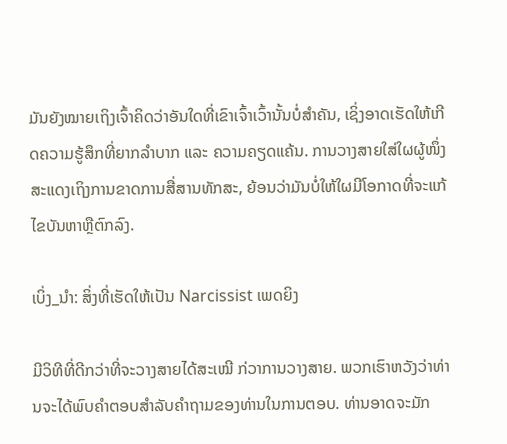ມັນຍັງໝາຍເຖິງເຈົ້າຄິດວ່າອັນໃດທີ່ເຂົາເຈົ້າເວົ້ານັ້ນບໍ່ສຳຄັນ, ເຊິ່ງອາດເຮັດໃຫ້ເກີດຄວາມຮູ້ສຶກທີ່ຍາກລຳບາກ ແລະ ຄວາມຄຽດແຄ້ນ. ການວາງສາຍໃສ່ໃຜຜູ້ໜຶ່ງສະແດງເຖິງການຂາດການສື່ສານທັກສະ, ຍ້ອນວ່າມັນບໍ່ໃຫ້ໃຜມີໂອກາດທີ່ຈະແກ້ໄຂບັນຫາຫຼືຕົກລົງ.

ເບິ່ງ_ນຳ: ສິ່ງທີ່ເຮັດໃຫ້ເປັນ Narcissist ເພດຍິງ

ມີວິທີທີ່ດີກວ່າທີ່ຈະວາງສາຍໄດ້ສະເໝີ ກ່ວາການວາງສາຍ. ພວກເຮົາຫວັງວ່າທ່ານຈະໄດ້ພົບຄໍາຕອບສໍາລັບຄໍາຖາມຂອງທ່ານໃນການຕອບ. ທ່ານອາດຈະມັກ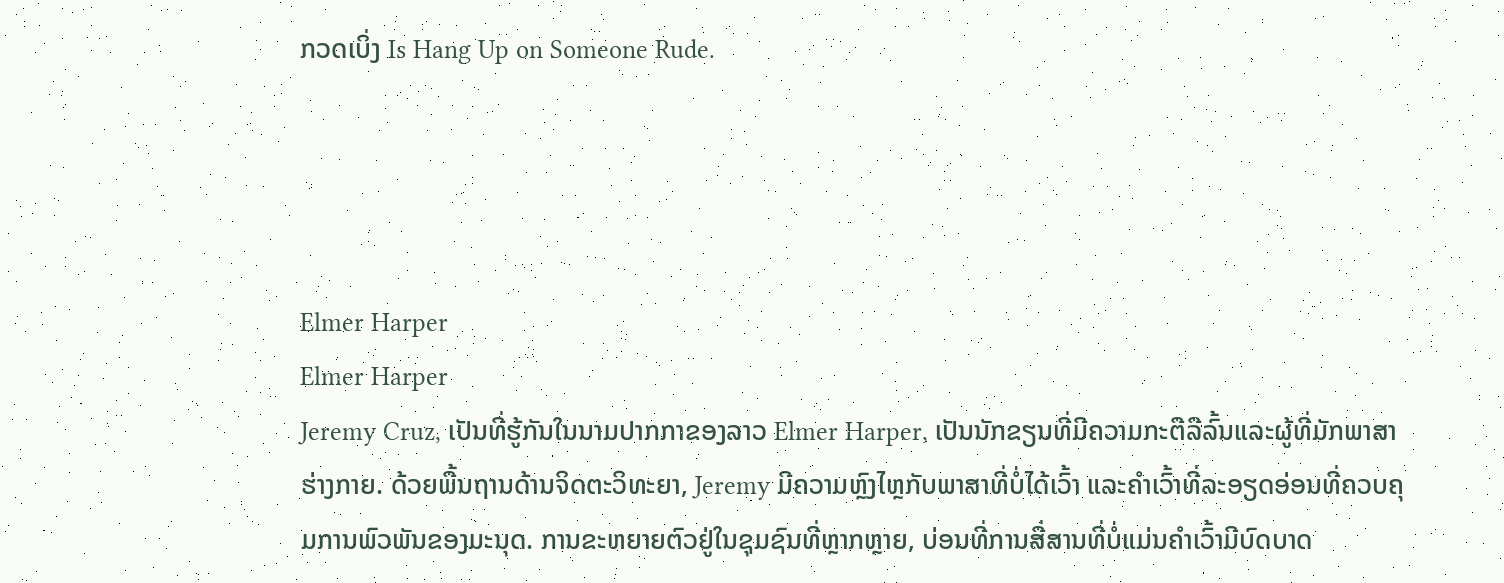ກວດເບິ່ງ Is Hang Up on Someone Rude.




Elmer Harper
Elmer Harper
Jeremy Cruz, ເປັນທີ່ຮູ້ກັນໃນນາມປາກກາຂອງລາວ Elmer Harper, ເປັນນັກຂຽນທີ່ມີຄວາມກະຕືລືລົ້ນແລະຜູ້ທີ່ມັກພາສາຮ່າງກາຍ. ດ້ວຍພື້ນຖານດ້ານຈິດຕະວິທະຍາ, Jeremy ມີຄວາມຫຼົງໄຫຼກັບພາສາທີ່ບໍ່ໄດ້ເວົ້າ ແລະຄຳເວົ້າທີ່ລະອຽດອ່ອນທີ່ຄວບຄຸມການພົວພັນຂອງມະນຸດ. ການຂະຫຍາຍຕົວຢູ່ໃນຊຸມຊົນທີ່ຫຼາກຫຼາຍ, ບ່ອນທີ່ການສື່ສານທີ່ບໍ່ແມ່ນຄໍາເວົ້າມີບົດບາດ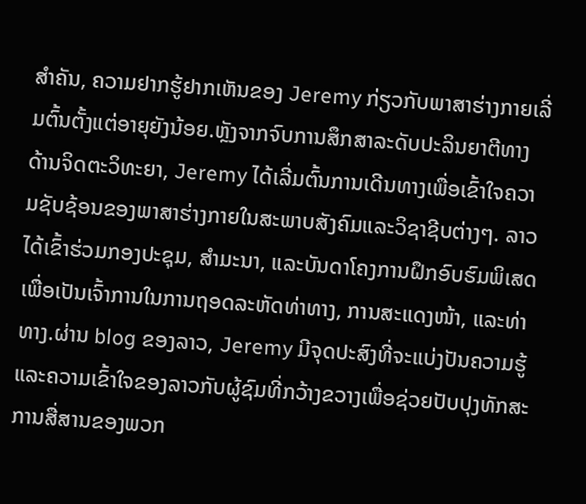ສໍາຄັນ, ຄວາມຢາກຮູ້ຢາກເຫັນຂອງ Jeremy ກ່ຽວກັບພາສາຮ່າງກາຍເລີ່ມຕົ້ນຕັ້ງແຕ່ອາຍຸຍັງນ້ອຍ.ຫຼັງຈາກຈົບການສຶກສາລະດັບປະລິນຍາຕີທາງດ້ານຈິດຕະວິທະຍາ, Jeremy ໄດ້ເລີ່ມຕົ້ນການເດີນທາງເພື່ອເຂົ້າໃຈຄວາມຊັບຊ້ອນຂອງພາສາຮ່າງກາຍໃນສະພາບສັງຄົມແລະວິຊາຊີບຕ່າງໆ. ລາວໄດ້ເຂົ້າຮ່ວມກອງປະຊຸມ, ສຳມະນາ, ແລະບັນດາໂຄງການຝຶກອົບຮົມພິເສດເພື່ອເປັນເຈົ້າການໃນການຖອດລະຫັດທ່າທາງ, ການສະແດງໜ້າ, ແລະທ່າທາງ.ຜ່ານ blog ຂອງລາວ, Jeremy ມີຈຸດປະສົງທີ່ຈະແບ່ງປັນຄວາມຮູ້ແລະຄວາມເຂົ້າໃຈຂອງລາວກັບຜູ້ຊົມທີ່ກວ້າງຂວາງເພື່ອຊ່ວຍປັບປຸງທັກສະການສື່ສານຂອງພວກ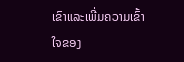ເຂົາແລະເພີ່ມຄວາມເຂົ້າໃຈຂອງ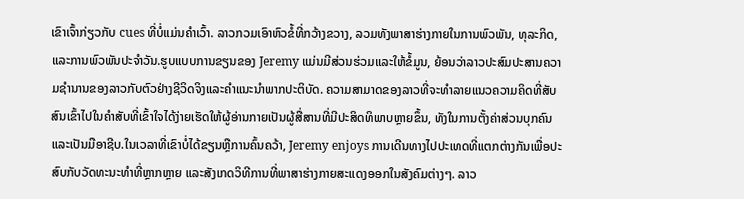ເຂົາເຈົ້າກ່ຽວກັບ cues ທີ່ບໍ່ແມ່ນຄໍາເວົ້າ. ລາວກວມເອົາຫົວຂໍ້ທີ່ກວ້າງຂວາງ, ລວມທັງພາສາຮ່າງກາຍໃນການພົວພັນ, ທຸລະກິດ, ແລະການພົວພັນປະຈໍາວັນ.ຮູບແບບການຂຽນຂອງ Jeremy ແມ່ນມີສ່ວນຮ່ວມແລະໃຫ້ຂໍ້ມູນ, ຍ້ອນວ່າລາວປະສົມປະສານຄວາມຊໍານານຂອງລາວກັບຕົວຢ່າງຊີວິດຈິງແລະຄໍາແນະນໍາພາກປະຕິບັດ. ຄວາມສາມາດຂອງລາວທີ່ຈະທໍາລາຍແນວຄວາມຄິດທີ່ສັບສົນເຂົ້າໄປໃນຄໍາສັບທີ່ເຂົ້າໃຈໄດ້ງ່າຍເຮັດໃຫ້ຜູ້ອ່ານກາຍເປັນຜູ້ສື່ສານທີ່ມີປະສິດທິພາບຫຼາຍຂຶ້ນ, ທັງໃນການຕັ້ງຄ່າສ່ວນບຸກຄົນແລະເປັນມືອາຊີບ.ໃນເວລາທີ່ເຂົາບໍ່ໄດ້ຂຽນຫຼືການຄົ້ນຄວ້າ, Jeremy enjoys ການເດີນທາງໄປປະເທດທີ່ແຕກຕ່າງກັນເພື່ອປະສົບກັບວັດທະນະທໍາທີ່ຫຼາກຫຼາຍ ແລະສັງເກດວິທີການທີ່ພາສາຮ່າງກາຍສະແດງອອກໃນສັງຄົມຕ່າງໆ. ລາວ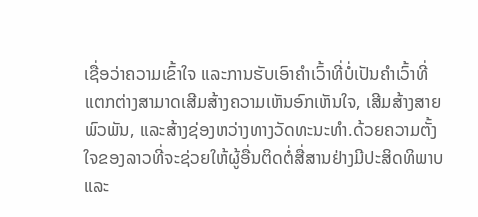ເຊື່ອວ່າຄວາມເຂົ້າໃຈ ແລະການຮັບເອົາຄຳເວົ້າທີ່ບໍ່ເປັນຄຳເວົ້າທີ່ແຕກຕ່າງສາມາດເສີມສ້າງຄວາມເຫັນອົກເຫັນໃຈ, ເສີມສ້າງສາຍພົວພັນ, ແລະສ້າງຊ່ອງຫວ່າງທາງວັດທະນະທໍາ.ດ້ວຍຄວາມຕັ້ງໃຈຂອງລາວທີ່ຈະຊ່ວຍໃຫ້ຜູ້ອື່ນຕິດຕໍ່ສື່ສານຢ່າງມີປະສິດທິພາບແລະ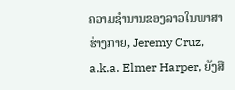ຄວາມຊໍານານຂອງລາວໃນພາສາຮ່າງກາຍ, Jeremy Cruz, a.k.a. Elmer Harper, ຍັງສື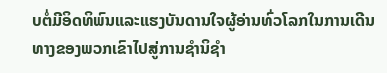ບຕໍ່ມີອິດທິພົນແລະແຮງບັນດານໃຈຜູ້ອ່ານທົ່ວໂລກໃນການເດີນທາງຂອງພວກເຂົາໄປສູ່ການຊໍານິຊໍາ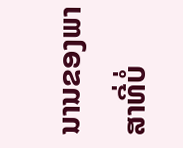ນານຂອງພາສາທີ່ບໍ່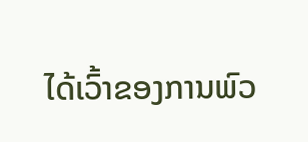ໄດ້ເວົ້າຂອງການພົວ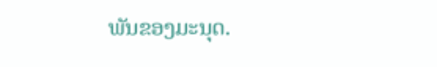ພັນຂອງມະນຸດ.